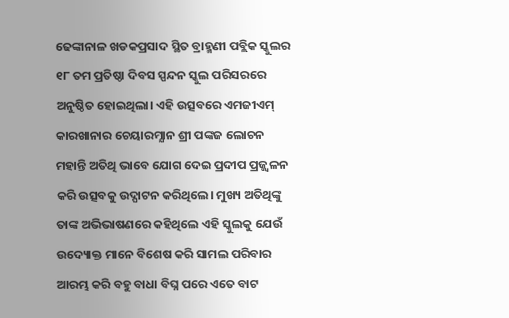ଢେଙ୍କାନାଳ ଖଡକପ୍ରସାଦ ସ୍ଥିତ ବ୍ରାହ୍ମଣୀ ପବ୍ଲିକ ସ୍କୁଲର ୧୮ ତମ ପ୍ରତିଷ୍ଠା ଦିବସ ସ୍ପନ୍ଦନ ସ୍କୁଲ ପରିସରରେ ଅନୁଷ୍ଠିତ ହୋଇଥିଲା। ଏହି ଉତ୍ସବରେ ଏମଜୀଏମ୍ କାରଖାନାର ଚେୟାରମ୍ଯାନ ଶ୍ରୀ ପଙ୍କଜ ଲୋଚନ ମହାନ୍ତି ଅତିଥି ଭାବେ ଯୋଗ ଦେଇ ପ୍ରଦୀପ ପ୍ରଜ୍ଜ୍ଵଳନ କରି ଉତ୍ସବକୁ ଉଦ୍ଘାଟନ କରିଥିଲେ। ମୁଖ୍ୟ ଅତିଥିଙ୍କୁ ତାଙ୍କ ଅଭିଭାଷଣରେ କହିଥିଲେ ଏହି ସ୍କୁଲକୁ ଯେଉଁ ଉଦ୍ୟୋକ୍ତ ମାନେ ବିଶେଷ କରି ସାମଲ ପରିବାର ଆରମ୍ଭ କରି ବହୁ ବାଧା ବିଘ୍ନ ପରେ ଏତେ ବାଟ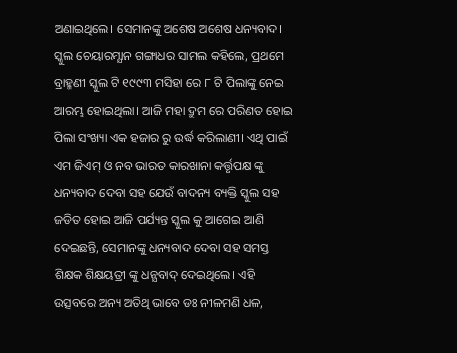ଅଣାଇଥିଲେ। ସେମାନଙ୍କୁ ଅଶେଷ ଅଶେଷ ଧନ୍ୟବାଦ। ସ୍କୁଲ ଚେୟାରମ୍ଯାନ ଗଙ୍ଗାଧର ସାମଲ କହିଲେ, ପ୍ରଥମେ ବ୍ରାହ୍ମଣୀ ସ୍କୁଲ ଟି ୧୯୯୩ ମସିହା ରେ ୮ ଟି ପିଲାଙ୍କୁ ନେଇ ଆରମ୍ଭ ହୋଇଥିଲା। ଆଜି ମହା ଦ୍ରୁମ ରେ ପରିଣତ ହୋଇ ପିଲା ସଂଖ୍ୟା ଏକ ହଜାର ରୁ ଉର୍ଦ୍ଧ କରିଲାଣୀ। ଏଥି ପାଇଁ ଏମ ଜିଏମ୍ ଓ ନବ ଭାରତ କାରଖାନା କର୍ତ୍ତୃପକ୍ଷ ଙ୍କୁ ଧନ୍ୟବାଦ ଦେବା ସହ ଯେଉଁ ବାଦନ୍ୟ ବ୍ୟକ୍ତି ସ୍କୁଲ ସହ ଜଡିତ ହୋଇ ଆଜି ପର୍ଯ୍ୟନ୍ତ ସ୍କୁଲ କୁ ଆଗେଇ ଆଣି ଦେଇଛନ୍ତି, ସେମାନଙ୍କୁ ଧନ୍ୟବାଦ ଦେବା ସହ ସମସ୍ତ ଶିକ୍ଷକ ଶିକ୍ଷୟତ୍ରୀ ଙ୍କୁ ଧନ୍ଯବାଦ୍ ଦେଇଥିଲେ। ଏହି ଉତ୍ସବରେ ଅନ୍ୟ ଅତିଥି ଭାବେ ଡଃ ନୀଳମଣି ଧଳ,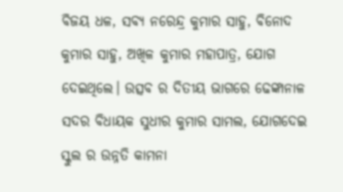ବିଜୟ ଧଳ, ସବ୍ୟ ନରେନ୍ଦ୍ର କୁମାର ସାହୁ, ବିନୋଦ କୁମାର ସାହୁ, ଅଖିଳ କୁମାର ମହାପାତ୍ର, ଯୋଗ ଦେଇଥିଲେ। ଉତ୍ସବ ର ଦିତୀୟ ଭାଗରେ ଢେଙ୍କାନାଳ ସଦର ବିଧାୟକ ସୁଧୀର କୁମାର ସାମଲ, ଯୋଗଦେଇ ସ୍କୁଲ ର ଉନ୍ନତି କାମନା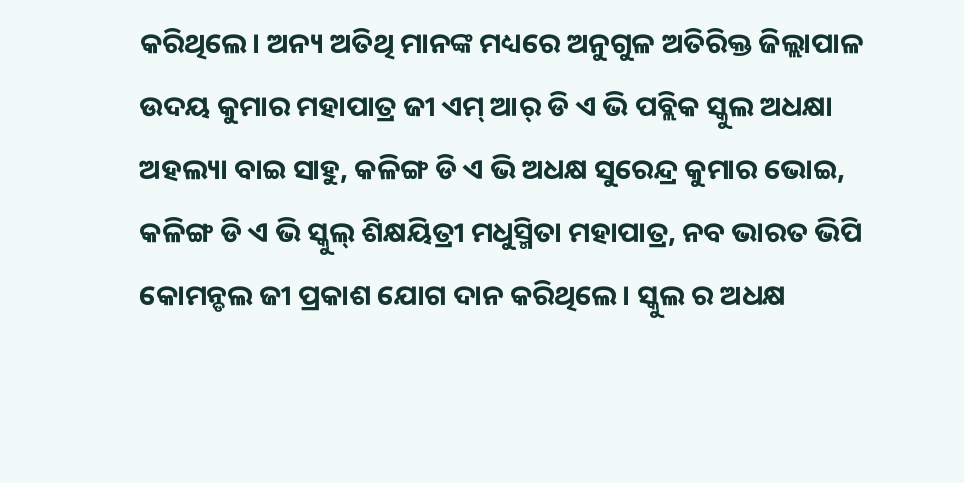କରିଥିଲେ। ଅନ୍ୟ ଅତିଥି ମାନଙ୍କ ମଧ୍ୟରେ ଅନୁଗୁଳ ଅତିରିକ୍ତ ଜିଲ୍ଲାପାଳ ଉଦୟ କୁମାର ମହାପାତ୍ର ଜୀ ଏମ୍ ଆର୍ ଡି ଏ ଭି ପବ୍ଲିକ ସ୍କୁଲ ଅଧକ୍ଷା ଅହଲ୍ୟା ବାଇ ସାହୁ, କଳିଙ୍ଗ ଡି ଏ ଭି ଅଧକ୍ଷ ସୁରେନ୍ଦ୍ର କୁମାର ଭୋଇ, କଳିଙ୍ଗ ଡି ଏ ଭି ସ୍କୁଲ୍ ଶିକ୍ଷୟିତ୍ରୀ ମଧୁସ୍ମିତା ମହାପାତ୍ର, ନବ ଭାରତ ଭିପି କୋମନ୍ଡଲ ଜୀ ପ୍ରକାଶ ଯୋଗ ଦାନ କରିଥିଲେ। ସ୍କୁଲ ର ଅଧକ୍ଷ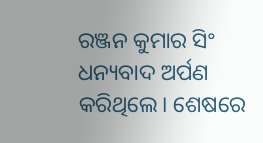ରଞ୍ଜନ କୁମାର ସିଂ ଧନ୍ୟବାଦ ଅର୍ପଣ କରିଥିଲେ। ଶେଷରେ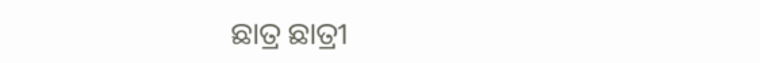ଛାତ୍ର ଛାତ୍ରୀ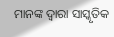ମାନଙ୍କ ଦ୍ଵାରା ସାସ୍କୃତିକ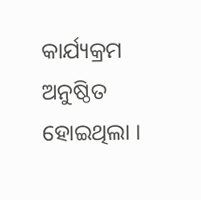କାର୍ଯ୍ୟକ୍ରମ ଅନୁଷ୍ଠିତ ହୋଇଥିଲା ।